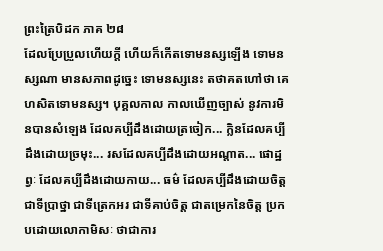ព្រះត្រៃបិដក ភាគ ២៨
ដែលប្រែប្រួលហើយក្តី ហើយក៏កើតទោមនស្សឡើង ទោមនស្សណា មានសភាពដូច្នេះ ទោមនស្សនេះ តថាគតហៅថា គេហសិតទោមនស្ស។ បុគ្គលកាល កាលឃើញច្បាស់ នូវការមិនបានសំឡេង ដែលគប្បីដឹងដោយត្រចៀក... ក្លិនដែលគប្បីដឹងដោយច្រមុះ... រសដែលគប្បីដឹងដោយអណ្តាត... ផោដ្ឋព្វៈ ដែលគប្បីដឹងដោយកាយ... ធម៌ ដែលគប្បីដឹងដោយចិត្ត ជាទីប្រាថ្នា ជាទីត្រេកអរ ជាទីគាប់ចិត្ត ជាតម្រេកនៃចិត្ត ប្រកបដោយលោកាមិសៈ ថាជាការ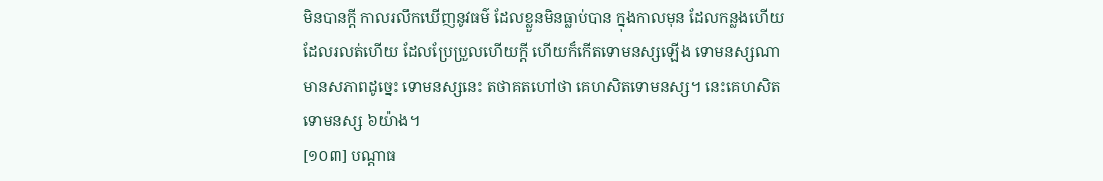មិនបានក្តី កាលរលឹកឃើញនូវធម៌ ដែលខ្លួនមិនធ្លាប់បាន ក្នុងកាលមុន ដែលកន្លងហើយ ដែលរលត់ហើយ ដែលប្រែប្រួលហើយក្តី ហើយក៏កើតទោមនស្សឡើង ទោមនស្សណា មានសភាពដូច្នេះ ទោមនស្សនេះ តថាគតហៅថា គេហសិតទោមនស្ស។ នេះគេហសិតទោមនស្ស ៦យ៉ាង។
[១០៣] បណ្តាធ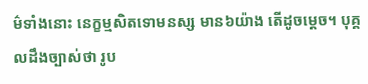ម៌ទាំងនោះ នេក្ខម្មសិតទោមនស្ស មាន៦យ៉ាង តើដូចម្តេច។ បុគ្គលដឹងច្បាស់ថា រូប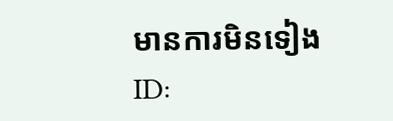មានការមិនទៀង
ID: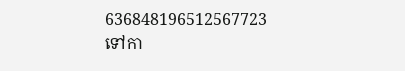636848196512567723
ទៅកា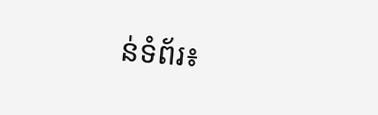ន់ទំព័រ៖